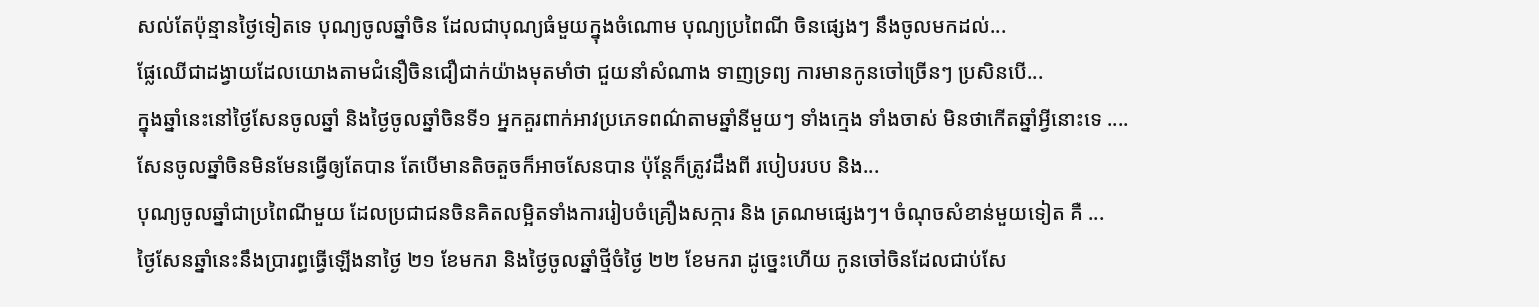សល់តែប៉ុន្មានថ្ងៃទៀតទេ បុណ្យចូលឆ្នាំចិន ដែលជាបុណ្យធំមួយក្នុងចំណោម បុណ្យប្រពៃណី ចិនផ្សេងៗ នឹងចូលមកដល់...
ផ្លែឈើជាដង្វាយដែលយោងតាមជំនឿចិនជឿជាក់យ៉ាងមុតមាំថា ជួយនាំសំណាង ទាញទ្រព្យ ការមានកូនចៅច្រើនៗ ប្រសិនបើ...
ក្នុងឆ្នាំនេះនៅថ្ងៃសែនចូលឆ្នាំ និងថ្ងៃចូលឆ្នាំចិនទី១ អ្នកគួរពាក់អាវប្រភេទពណ៌តាមឆ្នាំនីមួយៗ ទាំងក្មេង ទាំងចាស់ មិនថាកើតឆ្នាំអ្វីនោះទេ ....
សែនចូលឆ្នាំចិនមិនមែនធ្វើឲ្យតែបាន តែបើមានតិចតួចក៏អាចសែនបាន ប៉ុន្តែក៏ត្រូវដឹងពី របៀបរបប និង...
បុណ្យចូលឆ្នាំជាប្រពៃណីមួយ ដែលប្រជាជនចិនគិតលម្អិតទាំងការរៀបចំគ្រឿងសក្ការ និង ត្រណមផ្សេងៗ។ ចំណុចសំខាន់មួយទៀត គឺ ...
ថ្ងៃសែនឆ្នាំនេះនឹងប្រារព្ធធ្វើឡើងនាថ្ងៃ ២១ ខែមករា និងថ្ងៃចូលឆ្នាំថ្មីចំថ្ងៃ ២២ ខែមករា ដូច្នេះហើយ កូនចៅចិនដែលជាប់សែ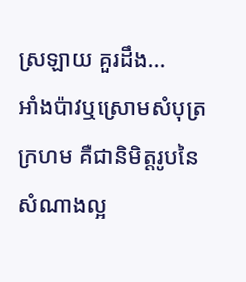ស្រឡាយ គួរដឹង...
អាំងប៉ាវឬស្រោមសំបុត្រក្រហម គឺជានិមិត្តរូបនៃសំណាងល្អ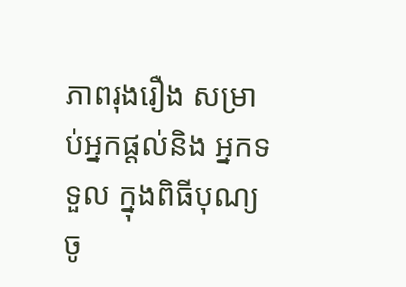ភាពរុងរឿង សម្រាប់អ្នកផ្ដល់និង អ្នកទទួល ក្នុងពិធីបុណ្យចូ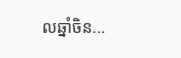លឆ្នាំចិន...